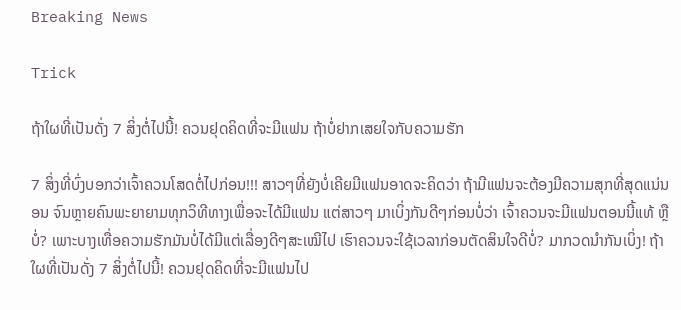Breaking News

Trick

ຖ້າໃຜທີ່ເປັນດັ່ງ 7 ສິ່ງຕໍ່ໄປນີ້! ຄວນຢຸດຄິດທີ່ຈະມີແຟນ ຖ້າບໍ່ຢາກເສຍໃຈກັບຄວາມຮັກ

7 ສິ່ງທີ່ບົ່ງບອກວ່າເຈົ້າຄວນໂສດຕໍ່ໄປກ່ອນ!!! ສາວໆທີ່ຍັງບໍ່ເຄີຍມີແຟນອາດຈະຄິດວ່າ ຖ້າມີແຟນຈະຕ້ອງມີຄວາມສຸກທີ່ສຸດແນ່ນອນ ຈົນຫຼາຍຄົນພະຍາຍາມທຸກວິທີທາງເພື່ອຈະໄດ້ມີແຟນ ແຕ່ສາວໆ ມາເບິ່ງກັນດີໆກ່ອນບໍ່ວ່າ ເຈົ້າຄວນຈະມີແຟນຕອນນີ້ແທ້ ຫຼືບໍ່? ເພາະບາງເທື່ອຄວາມຮັກມັນບໍ່ໄດ້ມີແຕ່ເລື່ອງດີໆສະເໝີໄປ ເຮົາຄວນຈະໃຊ້ເວລາກ່ອນຕັດສິນໃຈດີບໍ່? ມາກວດນໍາກັນເບິ່ງ! ຖ້າໃຜທີ່ເປັນດັ່ງ 7 ສິ່ງຕໍ່ໄປນີ້! ຄວນຢຸດຄິດທີ່ຈະມີແຟນໄປ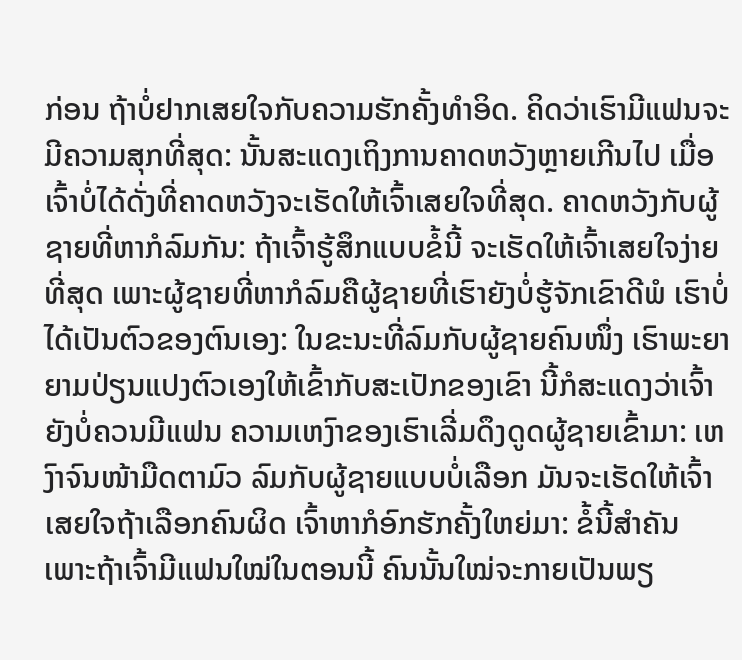ກ່ອນ ຖ້າບໍ່ຢາກເສຍໃຈກັບຄວາມຮັກຄັ້ງທໍາອິດ. ຄິດວ່າເຮົາມີແຟນຈະມີຄວາມສຸກທີ່ສຸດ: ນັ້ນສະແດງເຖິງການຄາດຫວັງຫຼາຍເກີນໄປ ເມື່ອເຈົ້າບໍ່ໄດ້ດັ່ງທີ່ຄາດຫວັງຈະເຮັດໃຫ້ເຈົ້າເສຍໃຈທີ່ສຸດ. ຄາດຫວັງກັບຜູ້ຊາຍທີ່ຫາກໍລົມກັນ: ຖ້າເຈົ້າຮູ້ສຶກແບບຂໍ້ນີ້ ຈະເຮັດໃຫ້ເຈົ້າເສຍໃຈງ່າຍທີ່ສຸດ ເພາະຜູ້ຊາຍທີ່ຫາກໍລົມຄືຜູ້ຊາຍທີ່ເຮົາຍັງບໍ່ຮູ້ຈັກເຂົາດີພໍ ເຮົາບໍ່ໄດ້ເປັນຕົວຂອງຕົນເອງ: ໃນຂະນະທີ່ລົມກັບຜູ້ຊາຍຄົນໜຶ່ງ ເຮົາພະຍາຍາມປ່ຽນແປງຕົວເອງໃຫ້ເຂົ້າກັບສະເປັກຂອງເຂົາ ນີ້ກໍສະແດງວ່າເຈົ້າຍັງບໍ່ຄວນມີແຟນ ຄວາມເຫງົາຂອງເຮົາເລີ່ມດຶງດູດຜູ້ຊາຍເຂົ້າມາ: ເຫງົາຈົນໜ້າມືດຕາມົວ ລົມກັບຜູ້ຊາຍແບບບໍ່ເລືອກ ມັນຈະເຮັດໃຫ້ເຈົ້າເສຍໃຈຖ້າເລືອກຄົນຜິດ ເຈົ້າຫາກໍອົກຮັກຄັ້ງໃຫຍ່ມາ: ຂໍ້ນີ້ສໍາຄັນ ເພາະຖ້າເຈົ້າມີແຟນໃໝ່ໃນຕອນນີ້ ຄົນນັ້ນໃໝ່ຈະກາຍເປັນພຽ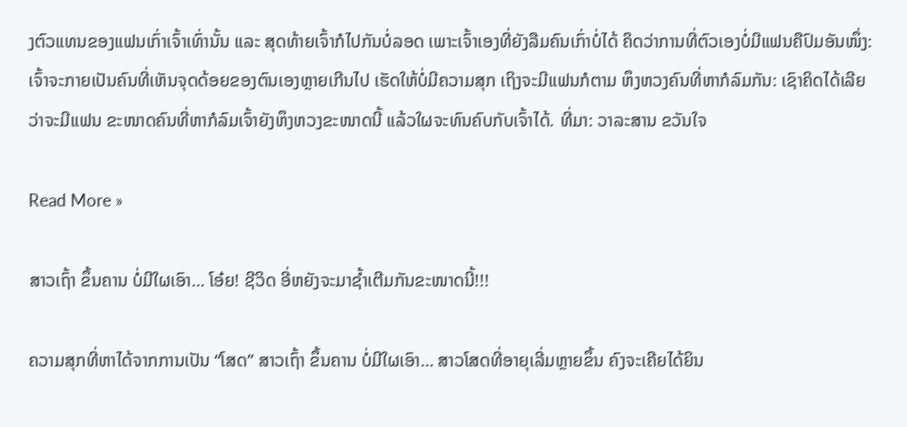ງຕົວແທນຂອງແຟນເກົ່າເຈົ້າເທົ່ານັ້ນ ແລະ ສຸດທ້າຍເຈົ້າກໍໄປກັນບໍ່ລອດ ເພາະເຈົ້າເອງທີ່ຍັງລືມຄົນເກົ່າບໍ່ໄດ້ ຄິດວ່າການທີ່ຕົວເອງບໍ່ມີແຟນຄືປົມອັນໜຶ່ງ: ເຈົ້າຈະກາຍເປັນຄົນທີ່ເຫັນຈຸດດ້ອຍຂອງຕົນເອງຫຼາຍເກີນໄປ ເຮັດໃຫ້ບໍ່ມີຄວາມສຸກ ເຖິງຈະມີແຟນກໍຕາມ ຫຶງຫວງຄົນທີ່ຫາກໍລົມກັນ: ເຊົາຄິດໄດ້ເລີຍວ່າຈະມີແຟນ ຂະໜາດຄົນທີ່ຫາກໍລົມເຈົ້າຍັງຫຶງຫວງຂະໜາດນີ້ ແລ້ວໃຜຈະທົນຄົບກັບເຈົ້າໄດ້. ທີ່ມາ: ວາລະສານ ຂວັນໃຈ

Read More »

ສາວເຖົ້າ ຂຶ້ນຄານ ບໍ່ມີໃຜເອົາ… ໂອ໋ຍ! ຊີວິດ ອີ່ຫຍັງຈະມາຊໍ້າເຕີມກັນຂະໜາດນີ້!!!

ຄວາມສຸກທີ່ຫາໄດ້ຈາກການເປັນ “ໂສດ” ສາວເຖົ້າ ຂຶ້ນຄານ ບໍ່ມີໃຜເອົາ… ສາວໂສດທີ່ອາຍຸເລີ່ມຫຼາຍຂຶ້ນ ຄົງຈະເຄີຍໄດ້ຍິນ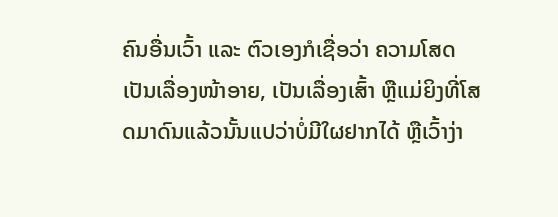ຄົນອື່ນເວົ້າ ແລະ ຕົວເອງກໍເຊື່ອວ່າ ຄວາມໂສດເປັນເລື່ອງໜ້າອາຍ, ເປັນເລື່ອງເສົ້າ ຫຼືແມ່ຍິງທີ່ໂສດມາດົນແລ້ວນັ້ນແປວ່າບໍ່ມີໃຜຢາກໄດ້ ຫຼືເວົ້າງ່າ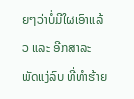ຍໆວ່າບໍ່ມີໃຜເອົາແລ້ວ ແລະ ອີກສາລະພັດແງ່ລົບ ທີ່ທໍາຮ້າຍ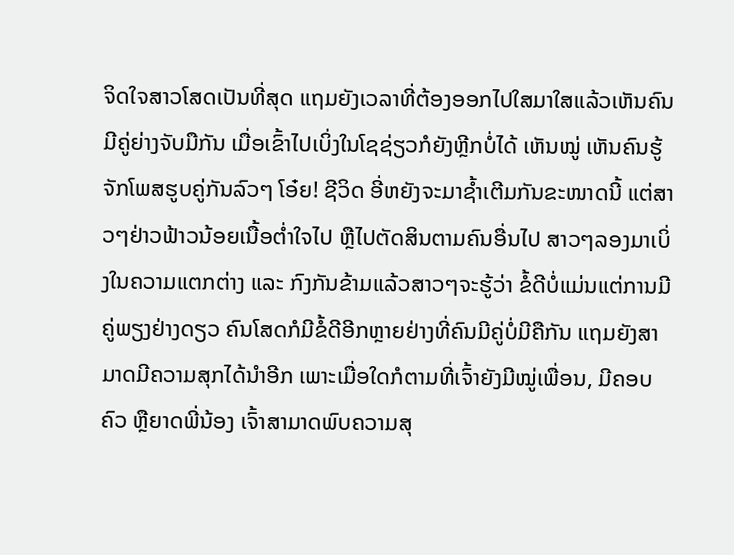ຈິດໃຈສາວໂສດເປັນທີ່ສຸດ ແຖມຍັງເວລາທີ່ຕ້ອງອອກໄປໃສມາໃສແລ້ວເຫັນຄົນມີຄູ່ຍ່າງຈັບມືກັນ ເມື່ອເຂົ້າໄປເບິ່ງໃນໂຊຊ່ຽວກໍຍັງຫຼີກບໍ່ໄດ້ ເຫັນໝູ່ ເຫັນຄົນຮູ້ຈັກໂພສຮູບຄູ່ກັນລົວໆ ໂອ໋ຍ! ຊີວິດ ອີ່ຫຍັງຈະມາຊໍ້າເຕີມກັນຂະໜາດນີ້ ແຕ່ສາວໆຢ່າວຟ້າວນ້ອຍເນື້ອຕໍ່າໃຈໄປ ຫຼືໄປຕັດສິນຕາມຄົນອື່ນໄປ ສາວໆລອງມາເບິ່ງໃນຄວາມແຕກຕ່າງ ແລະ ກົງກັນຂ້າມແລ້ວສາວໆຈະຮູ້ວ່າ ຂໍ້ດີບໍ່ແມ່ນແຕ່ການມີຄູ່ພຽງຢ່າງດຽວ ຄົນໂສດກໍມີຂໍ້ດີອີກຫຼາຍຢ່າງທີ່ຄົນມີຄູ່ບໍ່ມີຄືກັນ ແຖມຍັງສາມາດມີຄວາມສຸກໄດ້ນໍາອີກ ເພາະເມື່ອໃດກໍຕາມທີ່ເຈົ້າຍັງມີໝູ່ເພື່ອນ, ມີຄອບຄົວ ຫຼືຍາດພີ່ນ້ອງ ເຈົ້າສາມາດພົບຄວາມສຸ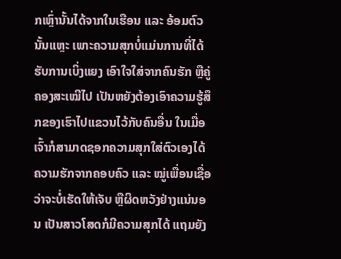ກເຫຼົ່ານັ້ນໄດ້ຈາກໃນເຮືອນ ແລະ ອ້ອມຕົວນັ້ນແຫຼະ ເພາະຄວາມສຸກບໍ່ແມ່ນການທີ່ໄດ້ຮັບການເບິ່ງແຍງ ເອົາໃຈໃສ່ຈາກຄົນຮັກ ຫຼືຄູ່ຄອງສະເໝີໄປ ເປັນຫຍັງຕ້ອງເອົາຄວາມຮູ້ສຶກຂອງເຮົາໄປແຂວນໄວ້ກັບຄົນອື່ນ ໃນເມື່ອເຈົ້າກໍສາມາດຊອກຄວາມສຸກໃສ່ຕົວເອງໄດ້ ຄວາມຮັກຈາກຄອບຄົວ ແລະ ໝູ່ເພື່ອນເຊື່ອວ່າຈະບໍ່ເຮັດໃຫ້ເຈັບ ຫຼືຜິດຫວັງຢ່າງແນ່ນອນ ເປັນສາວໂສດກໍມີຄວາມສຸກໄດ້ ແຖມຍັງ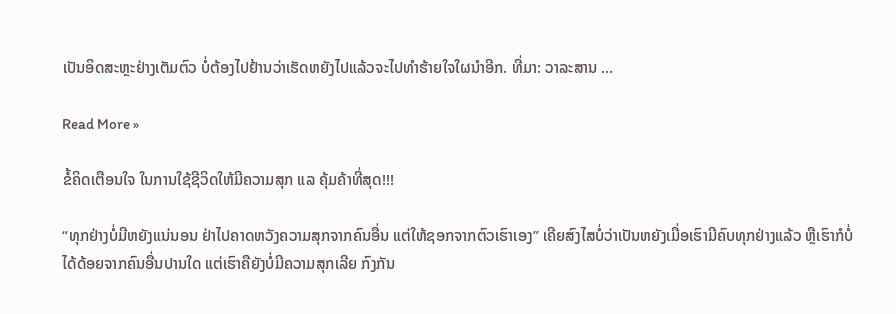ເປັນອິດສະຫຼະຢ່າງເຕັມຕົວ ບໍ່ຕ້ອງໄປຢ້ານວ່າເຮັດຫຍັງໄປແລ້ວຈະໄປທໍາຮ້າຍໃຈໃຜນໍາອີກ. ທີ່ມາ: ວາລະສານ …

Read More »

ຂໍ້ຄິດເຕືອນໃຈ ໃນການໃຊ້ຊີວິດໃຫ້ມີຄວາມສຸກ ແລ ຄຸ້ມຄ້າທີ່ສຸດ!!!

“ທຸກຢ່າງບໍ່ມີຫຍັງແນ່ນອນ ຢ່າໄປຄາດຫວັງຄວາມສຸກຈາກຄົນອື່ນ ແຕ່ໃຫ້ຊອກຈາກຕົວເຮົາເອງ” ເຄີຍສົງໄສບໍ່ວ່າເປັນຫຍັງເມື່ອເຮົາມີຄົບທຸກຢ່າງແລ້ວ ຫຼືເຮົາກໍບໍ່ໄດ້ດ້ອຍຈາກຄົນອື່ນປານໃດ ແຕ່ເຮົາຄືຍັງບໍ່ມີຄວາມສຸກເລີຍ ກົງກັນ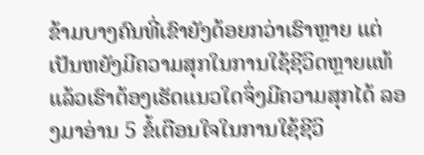ຂ້າມບາງຄົນທີ່ເຂົາຍັງດ້ອຍກວ່າເຮົາຫຼາຍ ແຕ່ເປັນຫຍັງມີຄວາມສຸກໃນການໃຊ້ຊີວິດຫຼາຍແທ້ ແລ້ວເຮົາຕ້ອງເຮັດແນວໃດຈຶ່ງມີຄວາມສຸກໄດ້ ລອງມາອ່ານ 5 ຂໍ້ເຕືອນໃຈໃນການໃຊ້ຊີວິ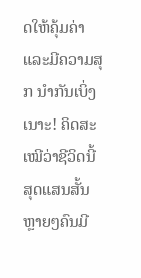ດໃຫ້ຄຸ້ມຄ່າ ແລະມີຄວາມສຸກ ນຳກັນເບິ່ງເນາະ! ຄິດສະເໝີວ່າຊີວິດນີ້ສຸດແສນສັ້ນ ຫຼາຍໆຄົນມີ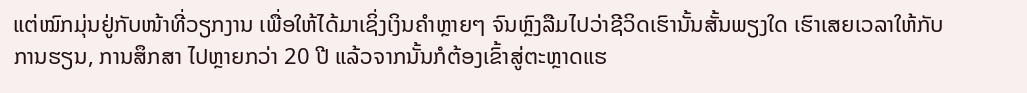ແຕ່ໝົກມຸ່ນຢູ່ກັບໜ້າທີ່ວຽກງານ ເພື່ອໃຫ້ໄດ້ມາເຊິ່ງເງິນຄໍາຫຼາຍໆ ຈົນຫຼົງລືມໄປວ່າຊີວິດເຮົານັ້ນສັ້ນພຽງໃດ ເຮົາເສຍເວລາໃຫ້ກັບການຮຽນ, ການສຶກສາ ໄປຫຼາຍກວ່າ 20 ປີ ແລ້ວຈາກນັ້ນກໍຕ້ອງເຂົ້າສູ່ຕະຫຼາດແຮ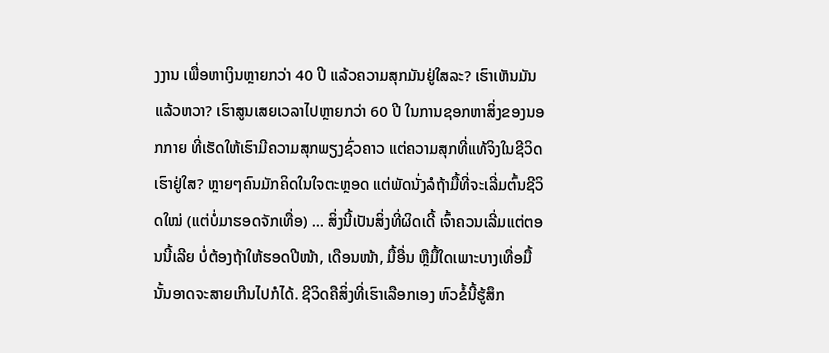ງງານ ເພື່ອຫາເງິນຫຼາຍກວ່າ 40 ປີ ແລ້ວຄວາມສຸກມັນຢູ່ໃສລະ? ເຮົາເຫັນມັນແລ້ວຫວາ? ເຮົາສູນເສຍເວລາໄປຫຼາຍກວ່າ 60 ປີ ໃນການຊອກຫາສິ່ງຂອງນອກກາຍ ທີ່ເຮັດໃຫ້ເຮົາມີຄວາມສຸກພຽງຊົ່ວຄາວ ແຕ່ຄວາມສຸກທີ່ແທ້ຈິງໃນຊີວິດເຮົາຢູ່ໃສ? ຫຼາຍໆຄົນມັກຄິດໃນໃຈຕະຫຼອດ ແຕ່ພັດນັ່ງລໍຖ້າມື້ທີ່ຈະເລີ່ມຕົ້ນຊີວິດໃໝ່ (ແຕ່ບໍ່ມາຮອດຈັກເທື່ອ) … ສິ່ງນີ້ເປັນສິ່ງທີ່ຜິດເດີ້ ເຈົ້າຄວນເລີ່ມແຕ່ຕອນນີ້ເລີຍ ບໍ່ຕ້ອງຖ້າໃຫ້ຮອດປີໜ້າ, ເດືອນໜ້າ, ມື້ອື່ນ ຫຼືມື້ໃດເພາະບາງເທື່ອມື້ນັ້ນອາດຈະສາຍເກີນໄປກໍໄດ້. ຊີວິດຄືສິ່ງທີ່ເຮົາເລືອກເອງ ຫົວຂໍ້ນີ້ຮູ້ສຶກ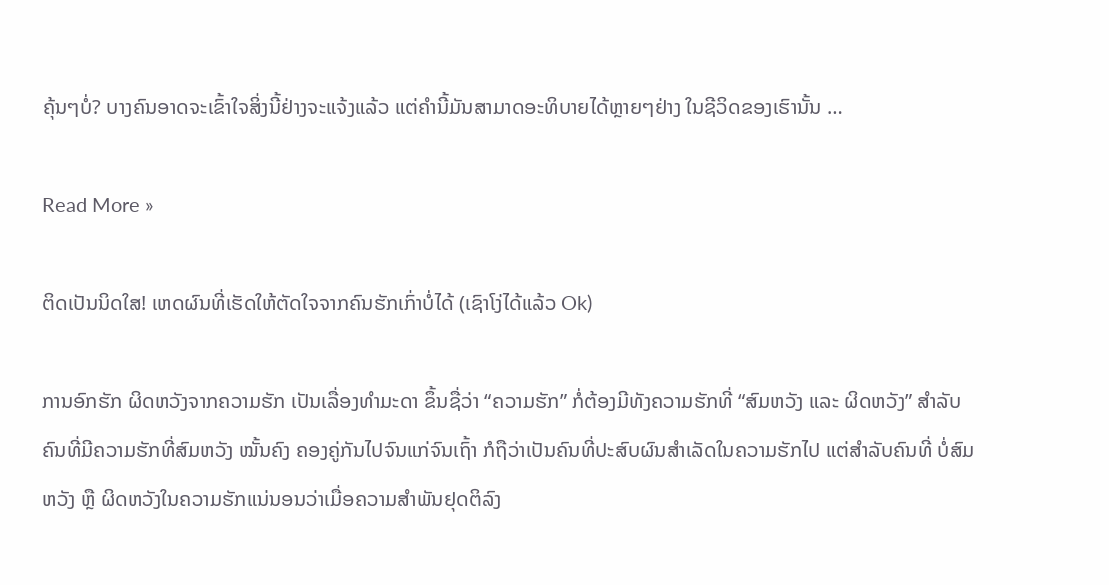ຄຸ້ນໆບໍ່? ບາງຄົນອາດຈະເຂົ້າໃຈສິ່ງນີ້ຢ່າງຈະແຈ້ງແລ້ວ ແຕ່ຄໍານີ້ມັນສາມາດອະທິບາຍໄດ້ຫຼາຍໆຢ່າງ ໃນຊີວິດຂອງເຮົານັ້ນ …

Read More »

ຕິດເປັນນິດໃສ! ເຫດຜົນທີ່ເຮັດໃຫ້ຕັດໃຈຈາກຄົນຮັກເກົ່າບໍ່ໄດ້ (ເຊົາໂງ່ໄດ້ແລ້ວ Ok)

ການອົກຮັກ ຜິດຫວັງຈາກຄວາມຮັກ ເປັນເລື່ອງທໍາມະດາ ຂຶ້ນຊື່ວ່າ “ຄວາມຮັກ” ກໍ່ຕ້ອງມີທັງຄວາມຮັກທີ່ “ສົມຫວັງ ແລະ ຜິດຫວັງ” ສຳລັບຄົນທີ່ມີຄວາມຮັກທີ່ສົມຫວັງ ໝັ້ນຄົງ ຄອງຄູ່ກັນໄປຈົນແກ່ຈົນເຖົ້າ ກໍຖືວ່າເປັນຄົນທີ່ປະສົບຜົນສຳເລັດໃນຄວາມຮັກໄປ ແຕ່ສຳລັບຄົນທີ່ ບໍ່ສົມຫວັງ ຫຼື ຜິດຫວັງໃນຄວາມຮັກແນ່ນອນວ່າເມື່ອຄວາມສໍາພັນຢຸດຕິລົງ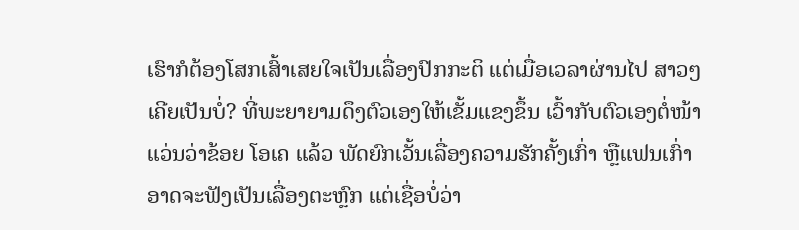ເຮົາກໍຕ້ອງໂສກເສົ້າເສຍໃຈເປັນເລື່ອງປົກກະຕິ ແຕ່ເມື່ອເວລາຜ່ານໄປ ສາວໆເຄີຍເປັນບໍ່? ທີ່ພະຍາຍາມດຶງຕົວເອງໃຫ້ເຂັ້ມແຂງຂຶ້ນ ເວົ້າກັບຕົວເອງຕໍ່ໜ້າແວ່ນວ່າຂ້ອຍ ໂອເຄ ແລ້ວ ພັດຍົກເວັ້ນເລື່ອງຄວາມຮັກຄັ້ງເກົ່າ ຫຼືແຟນເກົ່າ ອາດຈະຟັງເປັນເລື່ອງຕະຫຼົກ ແຕ່ເຊື່ອບໍ່ວ່າ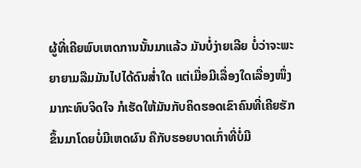ຜູ້ທີ່ເຄີຍພົບເຫດການນັ້ນມາແລ້ວ ມັນບໍ່ງ່າຍເລີຍ ບໍ່ວ່າຈະພະຍາຍາມລືມມັນໄປໄດ້ດົນສໍ່າໃດ ແຕ່ເມື່ອມີເລື່ອງໃດເລື່ອງໜຶ່ງມາກະທົບຈິດໃຈ ກໍເຮັດໃຫ້ມັນກັບຄິດຮອດເຂົາຄົນທີ່ເຄີຍຮັກຂຶ້ນມາໂດຍບໍ່ມີເຫດຜົນ ຄືກັບຮອຍບາດເກົ່າທີ່ບໍ່ມີ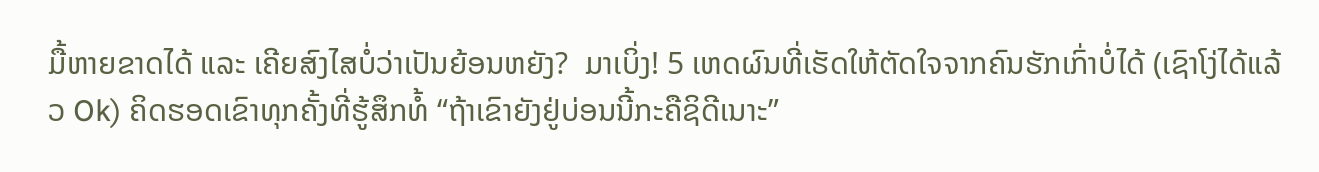ມື້ຫາຍຂາດໄດ້ ແລະ ເຄີຍສົງໄສບໍ່ວ່າເປັນຍ້ອນຫຍັງ?  ມາເບິ່ງ! 5 ເຫດຜົນທີ່ເຮັດໃຫ້ຕັດໃຈຈາກຄົນຮັກເກົ່າບໍ່ໄດ້ (ເຊົາໂງ່ໄດ້ແລ້ວ Ok) ຄິດຮອດເຂົາທຸກຄັ້ງທີ່ຮູ້ສຶກທໍ້ “ຖ້າເຂົາຍັງຢູ່ບ່ອນນີ້ກະຄືຊິດີເນາະ”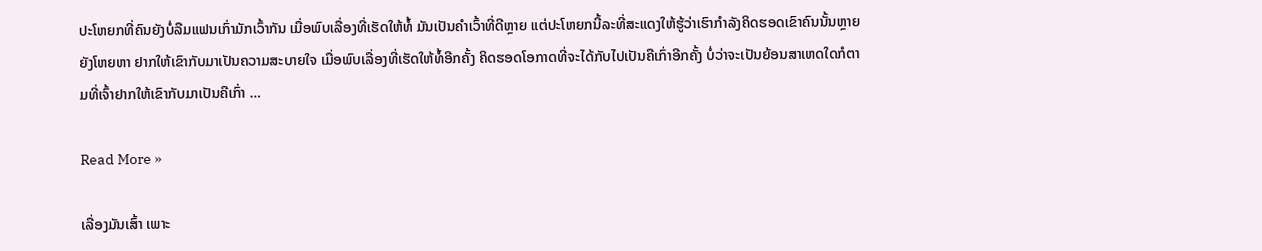ປະໂຫຍກທີ່ຄົນຍັງບໍ່ລືມແຟນເກົ່າມັກເວົ້າກັນ ເມື່ອພົບເລື່ອງທີ່ເຮັດໃຫ້ທໍ້ ມັນເປັນຄໍາເວົ້າທີ່ດີຫຼາຍ ແຕ່ປະໂຫຍກນີ້ລະທີ່ສະແດງໃຫ້ຮູ້ວ່າເຮົາກໍາລັງຄິດຮອດເຂົາຄົນນັ້ນຫຼາຍ ຍັງໂຫຍຫາ ຢາກໃຫ້ເຂົາກັບມາເປັນຄວາມສະບາຍໃຈ ເມື່ອພົບເລື່ອງທີ່ເຮັດໃຫ້ທໍ້ອີກຄັ້ງ ຄິດຮອດໂອກາດທີ່ຈະໄດ້ກັບໄປເປັນຄືເກົ່າອີກຄັ້ງ ບໍ່ວ່າຈະເປັນຍ້ອນສາເຫດໃດກໍຕາມທີ່ເຈົ້າຢາກໃຫ້ເຂົາກັບມາເປັນຄືເກົ່າ …

Read More »

ເລື່ອງມັນເສົ້າ ເພາະ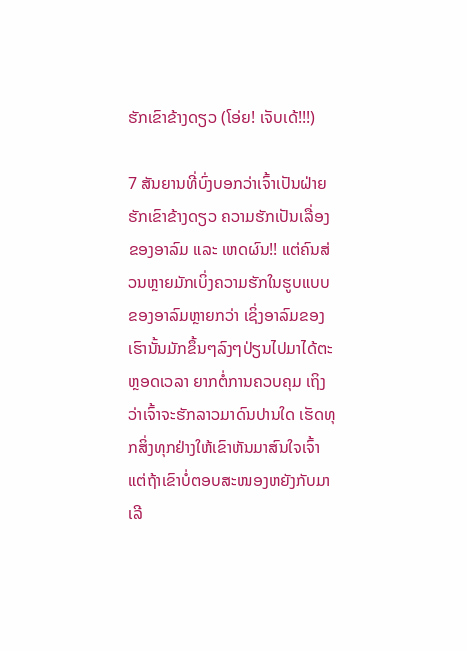ຮັກເຂົາຂ້າງດຽວ (ໂອ່ຍ! ເຈັບເດ້!!!)

7 ສັນຍານທີ່ບົ່ງບອກວ່າເຈົ້າເປັນຝ່າຍຮັກເຂົາຂ້າງດຽວ ຄວາມຮັກເປັນເລື່ອງຂອງອາລົມ ແລະ ເຫດຜົນ!! ແຕ່ຄົນສ່ວນຫຼາຍມັກເບິ່ງຄວາມຮັກໃນຮູບແບບຂອງອາລົມຫຼາຍກວ່າ ເຊິ່ງອາລົມຂອງເຮົານັ້ນມັກຂຶ້ນໆລົງໆປ່ຽນໄປມາໄດ້ຕະຫຼອດເວລາ ຍາກຕໍ່ການຄວບຄຸມ ເຖິງວ່າເຈົ້າຈະຮັກລາວມາດົນປານໃດ ເຮັດທຸກສິ່ງທຸກຢ່າງໃຫ້ເຂົາຫັນມາສົນໃຈເຈົ້າ ແຕ່ຖ້າເຂົາບໍ່ຕອບສະໜອງຫຍັງກັບມາເລີ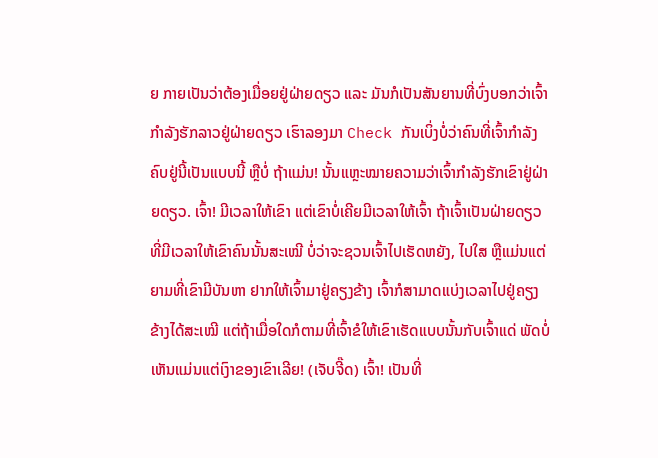ຍ ກາຍເປັນວ່າຕ້ອງເມື່ອຍຢູ່ຝ່າຍດຽວ ແລະ ມັນກໍເປັນສັນຍານທີ່ບົ່ງບອກວ່າເຈົ້າກໍາລັງຮັກລາວຢູ່ຝ່າຍດຽວ ເຮົາລອງມາ Check ກັນເບິ່ງບໍ່ວ່າຄົນທີ່ເຈົ້າກໍາລັງຄົບຢູ່ນີ້ເປັນແບບນີ້ ຫຼືບໍ່ ຖ້າແມ່ນ! ນັ້ນແຫຼະໝາຍຄວາມວ່າເຈົ້າກໍາລັງຮັກເຂົາຢູ່ຝ່າຍດຽວ. ເຈົ້າ! ມີເວລາໃຫ້ເຂົາ ແຕ່ເຂົາບໍ່ເຄີຍມີເວລາໃຫ້ເຈົ້າ ຖ້າເຈົ້າເປັນຝ່າຍດຽວທີ່ມີເວລາໃຫ້ເຂົາຄົນນັ້ນສະເໝີ ບໍ່ວ່າຈະຊວນເຈົ້າໄປເຮັດຫຍັງ, ໄປໃສ ຫຼືແມ່ນແຕ່ຍາມທີ່ເຂົາມີບັນຫາ ຢາກໃຫ້ເຈົ້າມາຢູ່ຄຽງຂ້າງ ເຈົ້າກໍສາມາດແບ່ງເວລາໄປຢູ່ຄຽງຂ້າງໄດ້ສະເໝີ ແຕ່ຖ້າເມື່ອໃດກໍຕາມທີ່ເຈົ້າຂໍໃຫ້ເຂົາເຮັດແບບນັ້ນກັບເຈົ້າແດ່ ພັດບໍ່ເຫັນແມ່ນແຕ່ເງົາຂອງເຂົາເລີຍ! (ເຈັບຈີ໊ດ) ເຈົ້າ! ເປັນທີ່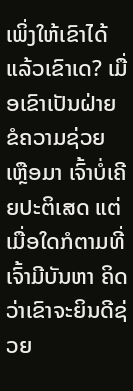ເພິ່ງໃຫ້ເຂົາໄດ້ ແລ້ວເຂົາເດ? ເມື່ອເຂົາເປັນຝ່າຍຂໍຄວາມຊ່ວຍເຫຼືອມາ ເຈົ້າບໍ່ເຄີຍປະຕິເສດ ແຕ່ເມື່ອໃດກໍຕາມທີ່ເຈົ້າມີບັນຫາ ຄິດວ່າເຂົາຈະຍິນດີຊ່ວຍ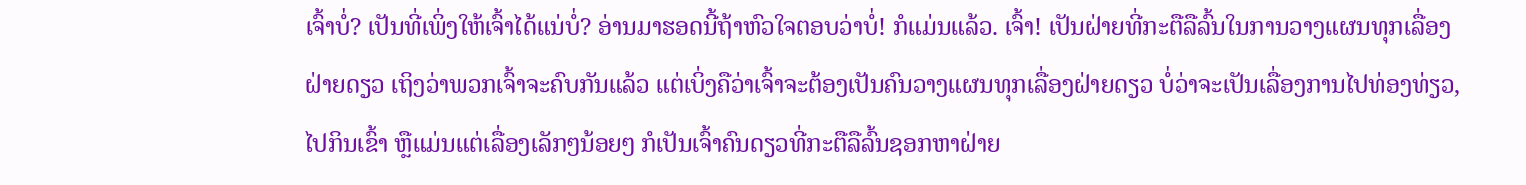ເຈົ້າບໍ່? ເປັນທີ່ເພິ່ງໃຫ້ເຈົ້າໄດ້ແນ່ບໍ່? ອ່ານມາຮອດນີ້ຖ້າຫົວໃຈຕອບວ່າບໍ່! ກໍແມ່ນແລ້ວ. ເຈົ້າ! ເປັນຝ່າຍທີ່ກະຕືລືລົ້ນໃນການວາງແຜນທຸກເລື່ອງຝ່າຍດຽວ ເຖິງວ່າພວກເຈົ້າຈະຄົບກັນແລ້ວ ແຕ່ເບິ່ງຄືວ່າເຈົ້າຈະຕ້ອງເປັນຄົນວາງແຜນທຸກເລື່ອງຝ່າຍດຽວ ບໍ່ວ່າຈະເປັນເລື່ອງການໄປທ່ອງທ່ຽວ, ໄປກິນເຂົ້າ ຫຼືແມ່ນແຕ່ເລື່ອງເລັກໆນ້ອຍໆ ກໍເປັນເຈົ້າຄົນດຽວທີ່ກະຕືລືລົ້ນຊອກຫາຝ່າຍ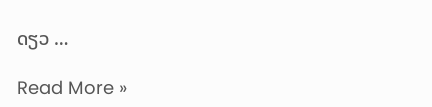ດຽວ …

Read More »